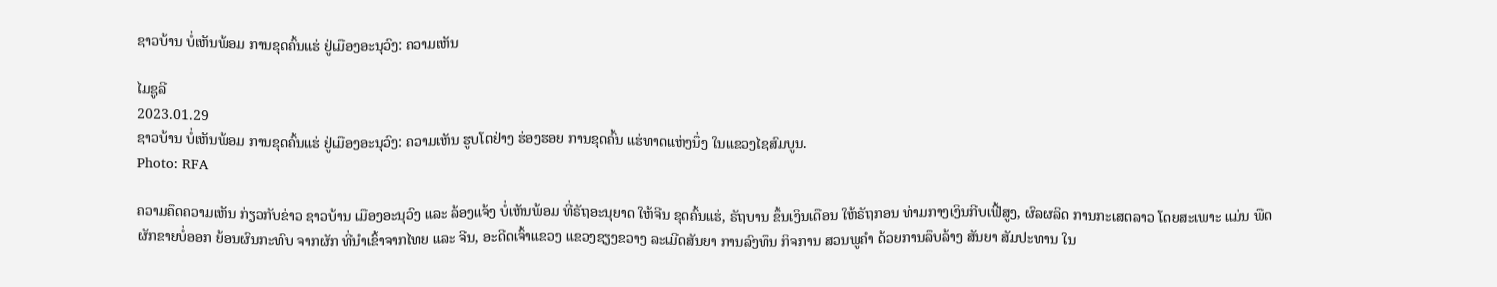ຊາວບ້ານ ບໍ່ເຫັນພ້ອມ ການຂຸດຄົ້ນແຮ່ ຢູ່ເມືອງອະນຸວົງ: ຄວາມເຫັນ

ໄມຊູລີ
2023.01.29
ຊາວບ້ານ ບໍ່ເຫັນພ້ອມ ການຂຸດຄົ້ນແຮ່ ຢູ່ເມືອງອະນຸວົງ: ຄວາມເຫັນ ຮູບໂຕຢ່າງ ຮ່ອງຮອຍ ການຂຸດຄົ້ນ ແຮ່ທາດແຫ່ງນຶ່ງ ໃນແຂວງໄຊສົມບູນ.
Photo: RFA

ຄວາມຄຶດຄວາມເຫັນ ກ່ຽວກັບຂ່າວ ຊາວບ້ານ ເມືອງອະນຸວົງ ແລະ ລ້ອງແຈ້ງ ບໍ່ເຫັນພ້ອມ ທີ່ຣັຖອະນຸຍາດ ໃຫ້ຈີນ ຂຸດຄົ້ນແຮ່, ຣັຖບານ ຂຶ້ນເງິນເດືອນ ໃຫ້ຣັຖກອນ ທ່າມກາງເງິນກີບເຟີ້ສູງ, ຜົລຜລິດ ການກະເສຕລາວ ໂດຍສະເພາະ ແມ່ນ ພືດຜັກຂາຍບໍ່ອອກ ຍ້ອນຜົນກະທົບ ຈາກຜັກ ທີ່ນຳເຂົ້າຈາກໄທຍ ແລະ ຈີນ, ອະດີດເຈົ້າແຂວງ ແຂວງຊຽງຂວາງ ລະເມີດສັນຍາ ການລົງທຶນ ກິຈການ ສວນພູຄຳ ດ້ວຍການລຶບລ້າງ ສັນຍາ ສັມປະທານ ໃນ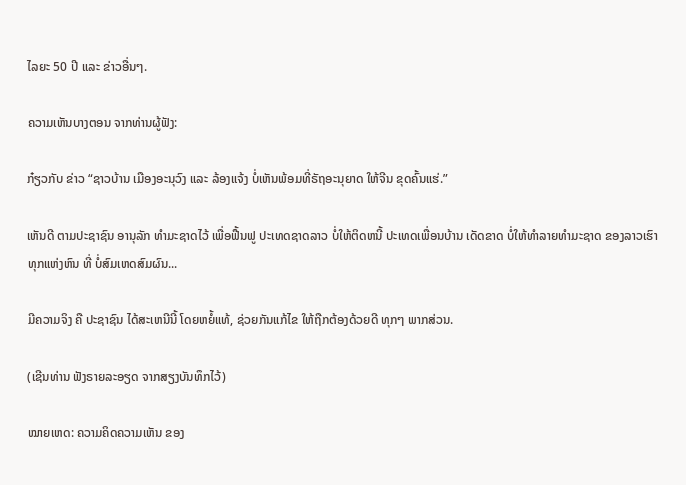ໄລຍະ 50 ປີ ແລະ ຂ່າວອື່ນໆ.

ຄວາມເຫັນບາງຕອນ ຈາກທ່ານຜູ້ຟັງ:

ກ໋ຽວກັບ ຂ່າວ “ຊາວບ້ານ ເມືອງອະນຸວົງ ແລະ ລ້ອງແຈ້ງ ບໍ່ເຫັນພ້ອມທີ່ຣັຖອະນຸຍາດ ໃຫ້ຈີນ ຂຸດຄົ້ນແຮ່.”

ເຫັນດີ ຕາມປະຊາຊົນ ອານຸລັກ ທຳມະຊາດໄວ້ ເພື່ອຟື້ນຟູ ປະເທດຊາດລາວ ບໍ່ໃຫ້ຕິດຫນີ້ ປະເທດເພື່ອນບ້ານ ເດັດຂາດ ບໍ່ໃຫ້ທຳລາຍທຳມະຊາດ ຂອງລາວເຮົາ ທຸກແຫ່ງຫົນ ທີ່ ບໍ່ສົມເຫດສົມຜົນ...

ມີຄວາມຈິງ ຄື ປະຊາຊົນ ໄດ້ສະເຫນີນີ້ ໂດຍຫຍໍ້ແທ້, ຊ່ວຍກັນແກ້ໄຂ ໃຫ້ຖືກຕ້ອງດ້ວຍດີ ທຸກໆ ພາກສ່ວນ.

(ເຊີນທ່ານ ຟັງຣາຍລະອຽດ ຈາກສຽງບັນທຶກໄວ້)

ໝາຍເຫດ: ຄວາມຄິດຄວາມເຫັນ ຂອງ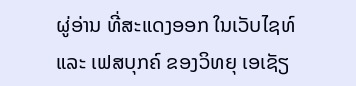ຜູ່ອ່ານ ທີ່ສະແດງອອກ ໃນເວັບໄຊທ໌ ແລະ ເຟສບຸກຄ໌ ຂອງວິທຍຸ ເອເຊັຽ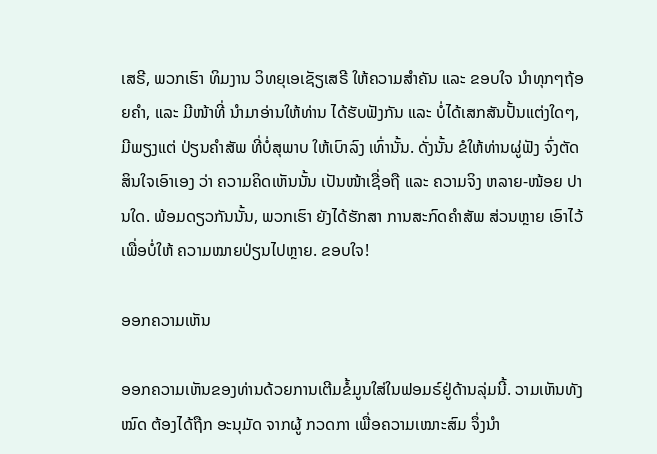ເສຣີ, ພວກເຮົາ ທິມງານ ວິທຍຸເອເຊັຽເສຣີ ໃຫ້ຄວາມສຳຄັນ ແລະ ຂອບໃຈ ນຳທຸກໆຖ້ອຍຄຳ, ແລະ ມີໜ້າທີ່ ນຳມາອ່ານໃຫ້ທ່ານ ໄດ້ຮັບຟັງກັນ ແລະ ບໍ່ໄດ້ເສກສັນປັ້ນແຕ່ງໃດໆ, ມີພຽງແຕ່ ປ່ຽນຄຳສັພ ທີ່ບໍ່ສຸພາບ ໃຫ້ເບົາລົງ ເທົ່ານັ້ນ. ດັ່ງນັ້ນ ຂໍໃຫ້ທ່ານຜູ່ຟັງ ຈົ່ງຕັດສິນໃຈເອົາເອງ ວ່າ ຄວາມຄິດເຫັນນັ້ນ ເປັນໜ້າເຊື່ອຖື ແລະ ຄວາມຈິງ ຫລາຍ-ໜ້ອຍ ປານໃດ. ພ້ອມດຽວກັນນັ້ນ, ພວກເຮົາ ຍັງໄດ້ຮັກສາ ການສະກົດຄຳສັພ ສ່ວນຫຼາຍ ເອົາໄວ້ ເພື່ອບໍ່ໃຫ້ ຄວາມໝາຍປ່ຽນໄປຫຼາຍ. ຂອບໃຈ!

ອອກຄວາມເຫັນ

ອອກຄວາມເຫັນຂອງທ່ານດ້ວຍການເຕີມຂໍ້ມູນໃສ່ໃນຟອມຣ໌ຢູ່ດ້ານລຸ່ມນີ້. ວາມເຫັນທັງໝົດ ຕ້ອງໄດ້ຖືກ ອະນຸມັດ ຈາກຜູ້ ກວດກາ ເພື່ອຄວາມເໝາະສົມ ຈຶ່ງນໍາ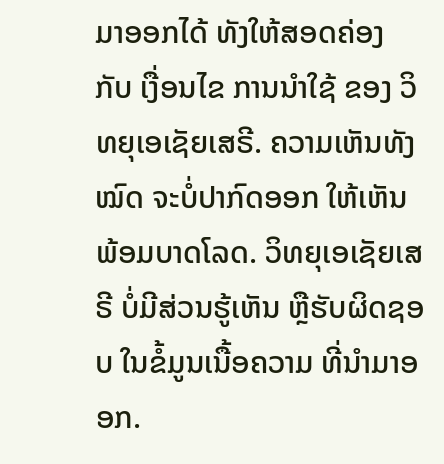ມາອອກໄດ້ ທັງໃຫ້ສອດຄ່ອງ ກັບ ເງື່ອນໄຂ ການນຳໃຊ້ ຂອງ ວິທຍຸເອເຊັຍເສຣີ. ຄວາມເຫັນທັງໝົດ ຈະບໍ່ປາກົດອອກ ໃຫ້ເຫັນພ້ອມບາດໂລດ. ວິທຍຸເອເຊັຍເສຣີ ບໍ່ມີສ່ວນຮູ້ເຫັນ ຫຼືຮັບຜິດຊອບ ໃນຂໍ້ມູນເນື້ອຄວາມ ທີ່ນໍາມາອອກ.